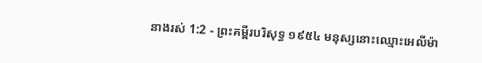នាងរស់ 1:2 - ព្រះគម្ពីរបរិសុទ្ធ ១៩៥៤ មនុស្សនោះឈ្មោះអេលីម៉ា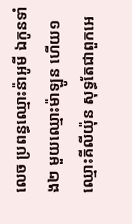លេច ប្រពន្ធឈ្មោះន៉ាអូមី ឯកូនទាំង២ មួយឈ្មោះម៉ាឡូន ហើយ១ឈ្មោះគីលីយ៉ុន សុទ្ធតែជាពួកអេ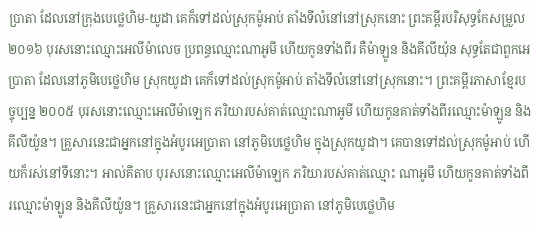ប្រាតា ដែលនៅក្រុងបេថ្លេហិម-យូដា គេក៏ទៅដល់ស្រុកម៉ូអាប់ តាំងទីលំនៅនៅស្រុកនោះ ព្រះគម្ពីរបរិសុទ្ធកែសម្រួល ២០១៦ បុរសនោះឈ្មោះអេលីម៉ាលេច ប្រពន្ធឈ្មោះណាអូមី ហើយកូនទាំងពីរ គឺម៉ាឡូន និងគីលីយ៉ុន សុទ្ធតែជាពួកអេប្រាតា ដែលនៅភូមិបេថ្លេហិម ស្រុកយូដា គេក៏ទៅដល់ស្រុកម៉ូអាប់ តាំងទីលំនៅនៅស្រុកនោះ។ ព្រះគម្ពីរភាសាខ្មែរបច្ចុប្បន្ន ២០០៥ បុរសនោះឈ្មោះអេលីម៉ាឡេក ភរិយារបស់គាត់ឈ្មោះណាអូមី ហើយកូនគាត់ទាំងពីរឈ្មោះម៉ាឡូន និងគីលីយ៉ូន។ គ្រួសារនេះជាអ្នកនៅក្នុងអំបូរអេប្រាតា នៅភូមិបេថ្លេហិម ក្នុងស្រុកយូដា។ គេបានទៅដល់ស្រុកម៉ូអាប់ ហើយក៏រស់នៅទីនោះ។ អាល់គីតាប បុរសនោះឈ្មោះអេលីម៉ាឡេក ភរិយារបស់គាត់ឈ្មោះ ណាអូមី ហើយកូនគាត់ទាំងពីរឈ្មោះម៉ាឡូន និងគីលីយ៉ូន។ គ្រួសារនេះជាអ្នកនៅក្នុងអំបូរអេប្រាតា នៅភូមិបេថ្លេហិម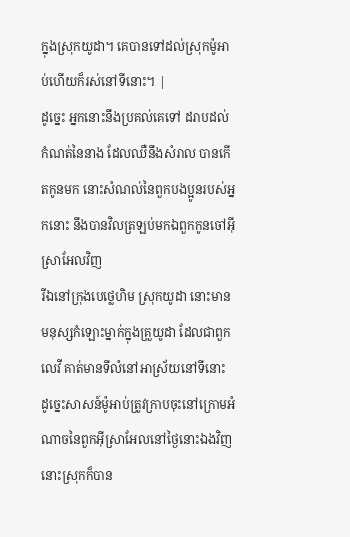ក្នុងស្រុកយូដា។ គេបានទៅដល់ស្រុកម៉ូអាប់ហើយក៏រស់នៅទីនោះ។ |
ដូច្នេះ អ្នកនោះនឹងប្រគល់គេទៅ ដរាបដល់កំណត់នៃនាង ដែលឈឺនឹងសំរាល បានកើតកូនមក នោះសំណល់នៃពួកបងប្អូនរបស់អ្នកនោះ នឹងបានវិលត្រឡប់មកឯពួកកូនចៅអ៊ីស្រាអែលវិញ
រីឯនៅក្រុងបេថ្លេហិម ស្រុកយូដា នោះមានមនុស្សកំឡោះម្នាក់ក្នុងគ្រួយូដា ដែលជាពួកលេវី គាត់មានទីលំនៅអាស្រ័យនៅទីនោះ
ដូច្នេះសាសន៍ម៉ូអាប់ត្រូវក្រាបចុះនៅក្រោមអំណាចនៃពួកអ៊ីស្រាអែលនៅថ្ងៃនោះឯងវិញ នោះស្រុកក៏បាន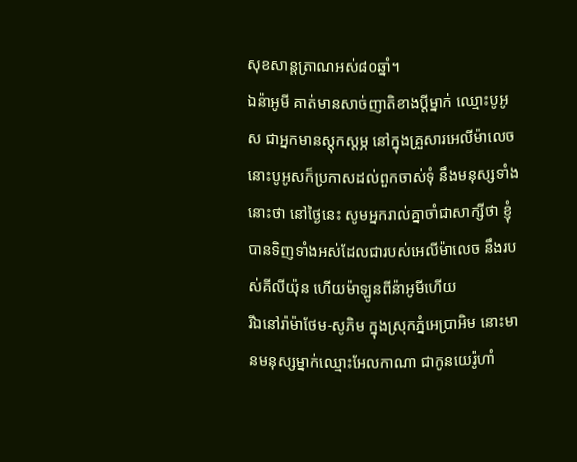សុខសាន្តត្រាណអស់៨០ឆ្នាំ។
ឯន៉ាអូមី គាត់មានសាច់ញាតិខាងប្ដីម្នាក់ ឈ្មោះបូអូស ជាអ្នកមានស្តុកស្តម្ភ នៅក្នុងគ្រួសារអេលីម៉ាលេច
នោះបូអូសក៏ប្រកាសដល់ពួកចាស់ទុំ នឹងមនុស្សទាំងនោះថា នៅថ្ងៃនេះ សូមអ្នករាល់គ្នាចាំជាសាក្សីថា ខ្ញុំបានទិញទាំងអស់ដែលជារបស់អេលីម៉ាលេច នឹងរបស់គីលីយ៉ុន ហើយម៉ាឡូនពីន៉ាអូមីហើយ
រីឯនៅរ៉ាម៉ាថែម-សូភិម ក្នុងស្រុកភ្នំអេប្រាអិម នោះមានមនុស្សម្នាក់ឈ្មោះអែលកាណា ជាកូនយេរ៉ូហាំ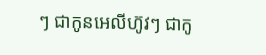ៗ ជាកូនអេលីហ៊ូវៗ ជាកូ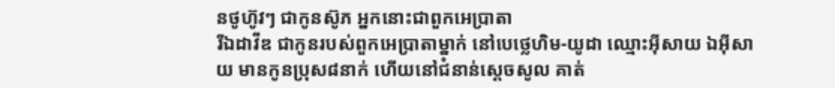នថូហ៊ូវៗ ជាកូនស៊ូភ អ្នកនោះជាពួកអេប្រាតា
រីឯដាវីឌ ជាកូនរបស់ពួកអេប្រាតាម្នាក់ នៅបេថ្លេហិម-យូដា ឈ្មោះអ៊ីសាយ ឯអ៊ីសាយ មានកូនប្រុស៨នាក់ ហើយនៅជំនាន់ស្តេចសូល គាត់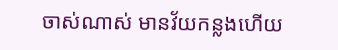ចាស់ណាស់ មានវ័យកន្លងហើយ